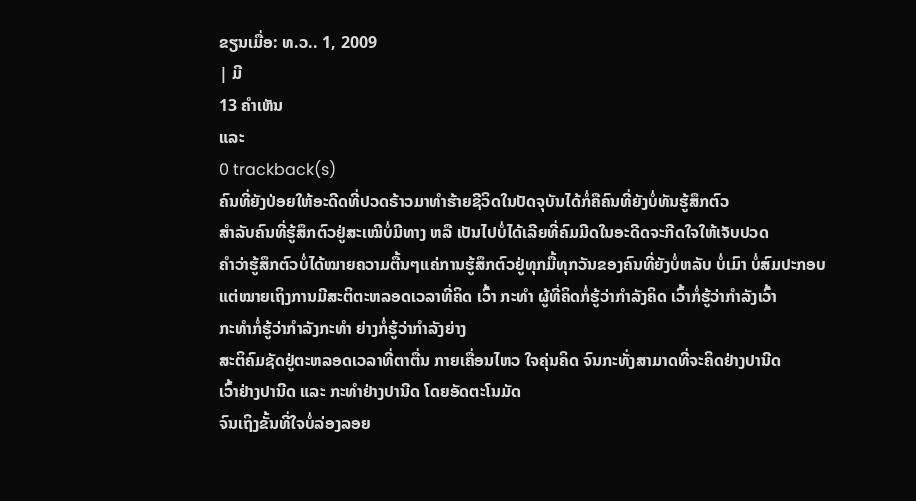ຂຽນເມື່ອ: ທ.ວ.. 1, 2009
| ມີ
13 ຄຳເຫັນ
ແລະ
0 trackback(s)
ຄົນທີ່ຍັງປ່ອຍໃຫ້ອະດີດທີ່ປວດຣ້າວມາທຳຮ້າຍຊີວິດໃນປັດຈຸບັນໄດ້ກໍ່ຄືຄົນທີ່ຍັງບໍ່ທັນຮູ້ສຶກຕົວ
ສຳລັບຄົນທີ່ຮູ້ສຶກຕົວຢູ່ສະເໝີບໍ່ມີທາງ ຫລື ເປັນໄປບໍ່ໄດ້ເລີຍທີ່ຄົມມີດໃນອະດີດຈະກີດໃຈໃຫ້ເຈັບປວດ
ຄຳວ່າຮູ້ສຶກຕົວບໍ່ໄດ້ໝາຍຄວາມຕື້ນໆແຄ່ການຮູ້ສຶກຕົວຢູ່ທຸກມື້ທຸກວັນຂອງຄົນທີ່ຍັງບໍ່ຫລັບ ບໍ່ເມົາ ບໍ່ສົມປະກອບ
ແຕ່ໝາຍເຖິງການມີສະຕິຕະຫລອດເວລາທີ່ຄິດ ເວົ້າ ກະທຳ ຜູ້ທີ່ຄິດກໍ່ຮູ້ວ່າກຳລັງຄິດ ເວົ້າກໍ່ຮູ້ວ່າກຳລັງເວົ້າ
ກະທຳກໍ່ຮູ້ວ່າກຳລັງກະທຳ ຍ່າງກໍ່ຮູ້ວ່າກຳລັງຍ່າງ
ສະຕິຄົມຊັດຢູ່ຕະຫລອດເວລາທີ່ຕາຕື່ນ ກາຍເຄື່ອນໄຫວ ໃຈຄຸ່ນຄິດ ຈົນກະທັ່ງສາມາດທີ່ຈະຄິດຢ່າງປານີດ
ເວົ້າຢ່າງປານີດ ແລະ ກະທຳຢ່າງປານີດ ໂດຍອັດຕະໂນມັດ
ຈົນເຖິງຂັ້ນທີ່ໃຈບໍ່ລ່ອງລອຍ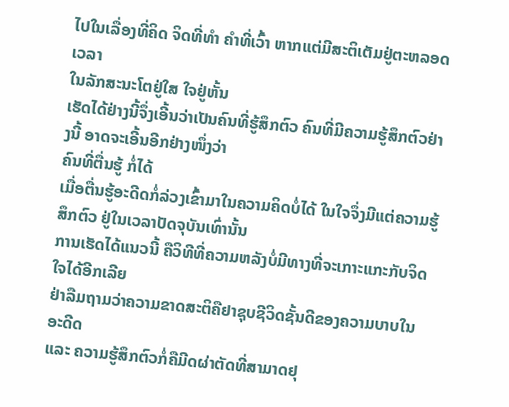ໄປໃນເລື່ອງທີ່ຄິດ ຈິດທີ່ທຳ ຄຳທີ່ເວົ້າ ຫາກແຕ່ມີສະຕິເຕັມຢູ່ຕະຫລອດເວລາ
ໃນລັກສະນະໂຕຢູ່ໃສ ໃຈຢູ່ຫັ້ນ
ເຮັດໄດ້ຢ່າງນີ້ຈຶ່ງເອີ້ນວ່າເປັນຄົນທີ່ຮູ້ສຶກຕົວ ຄົນທີ່ມີຄວາມຮູ້ສຶກຕົວຢ່າງນີ້ ອາດຈະເອີ້ນອີກຢ່າງໜຶ່ງວ່າ
ຄົນທີ່ຕື່ນຮູ້ ກໍ່ໄດ້
ເມື່ອຕື່ນຮູ້ອະດີດກໍ່ລ່ວງເຂົ້າມາໃນຄວາມຄິດບໍ່ໄດ້ ໃນໃຈຈຶ່ງມີແຕ່ຄວາມຮູ້ສຶກຕົວ ຢູ່ໃນເວລາປັດຈຸບັນເທົ່ານັ້ນ
ການເຮັດໄດ້ແນວນີ້ ຄືວິທີທີ່ຄວາມຫລັງບໍ່ມີທາງທີ່ຈະເກາະແກະກັບຈິດໃຈໄດ້ອີກເລີຍ
ຢ່າລືມຖາມວ່າຄວາມຂາດສະຕິຄືຢາຊຸບຊີວິດຊັ້ນດີຂອງຄວາມບາບໃນອະດີດ
ແລະ ຄວາມຮູ້ສຶກຕົວກໍ່ຄືມີດຜ່າຕັດທີ່ສາມາດຢຸ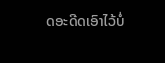ດອະດີດເອົາໄວ້ບໍ່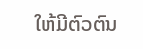ໃຫ້ມີຕົວຕົນ